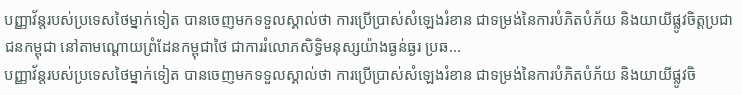បញ្ញាវ័ន្តរបស់ប្រទេសថៃម្នាក់ទៀត បានចេញមកទទួលស្គាល់ថា ការប្រើប្រាស់សំឡេងរំខាន ជាទម្រង់នៃការបំភិតបំភ័យ និងយាយីផ្លូវចិត្តប្រជាជនកម្ពុជា នៅតាមណ្តោយព្រំដែនកម្ពុជាថៃ ជាការរំលោភសិទ្ធិមនុស្សយ៉ាងធ្ងន់ធ្ងរ ប្រឆ...
បញ្ញាវ័ន្តរបស់ប្រទេសថៃម្នាក់ទៀត បានចេញមកទទួលស្គាល់ថា ការប្រើប្រាស់សំឡេងរំខាន ជាទម្រង់នៃការបំភិតបំភ័យ និងយាយីផ្លូវចិ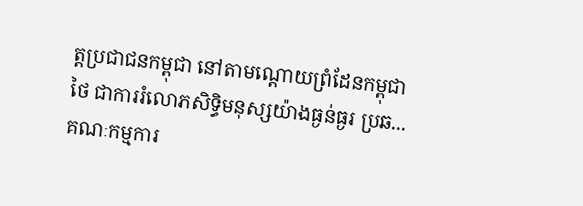ត្តប្រជាជនកម្ពុជា នៅតាមណ្តោយព្រំដែនកម្ពុជាថៃ ជាការរំលោភសិទ្ធិមនុស្សយ៉ាងធ្ងន់ធ្ងរ ប្រឆ...
គណៈកម្មការ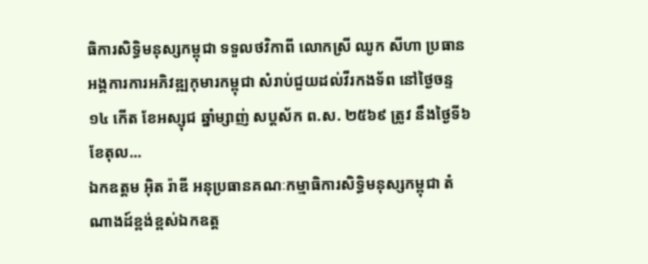ធិការសិទ្ធិមនុស្សកម្ពុជា ទទួលថវិកាពី លោកស្រី ឈូក សីហា ប្រធានអង្គការការអភិវឌ្ឍកុមារកម្ពុជា សំរាប់ជួយដល់វីរកងទ័ព នៅថ្ងៃចន្ទ ១៤ កើត ខែអស្សុជ ឆ្នាំម្សាញ់ សប្តស័ក ព.ស. ២៥៦៩ ត្រូវ នឹងថ្ងៃទី៦ ខែតុល...
ឯកឧត្តម អ៊ិត រ៉ាឌី អនុប្រធានគណៈកម្មាធិការសិទ្ធិមនុស្សកម្ពុជា តំណាងដ៍ខ្ពង់ខ្ពស់ឯកឧត្ត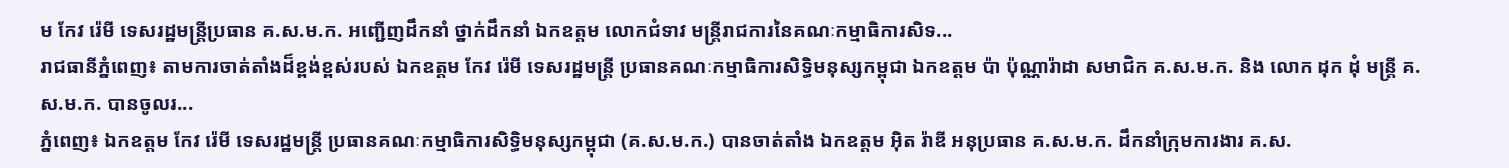ម កែវ រ៉េមី ទេសរដ្ឋមន្រ្តីប្រធាន គ.ស.ម.ក. អញ្ជើញដឹកនាំ ថ្នាក់ដឹកនាំ ឯកឧត្តម លោកជំទាវ មន្រ្តីរាជការនៃគណៈកម្មាធិការសិទ...
រាជធានីភ្នំពេញ៖ តាមការចាត់តាំងដ៏ខ្ពង់ខ្ពស់របស់ ឯកឧត្តម កែវ រ៉េមី ទេសរដ្ឋមន្ត្រី ប្រធានគណៈកម្មាធិការសិទ្ធិមនុស្សកម្ពុជា ឯកឧត្តម ប៉ា ប៉ុណ្ណារ៉ាដា សមាជិក គ.ស.ម.ក. និង លោក ដុក ដុំ មន្ត្រី គ.ស.ម.ក. បានចូលរ...
ភ្នំពេញ៖ ឯកឧត្តម កែវ រ៉េមី ទេសរដ្ឋមន្រ្តី ប្រធានគណៈកម្មាធិការសិទ្ធិមនុស្សកម្ពុជា (គ.ស.ម.ក.) បានចាត់តាំង ឯកឧត្តម អ៊ិត រ៉ាឌី អនុប្រធាន គ.ស.ម.ក. ដឹកនាំក្រុមការងារ គ.ស.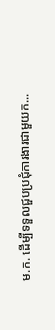ម.ក. ដើម្បីទទួលជួបប្រជុំការងារជាមួយក...